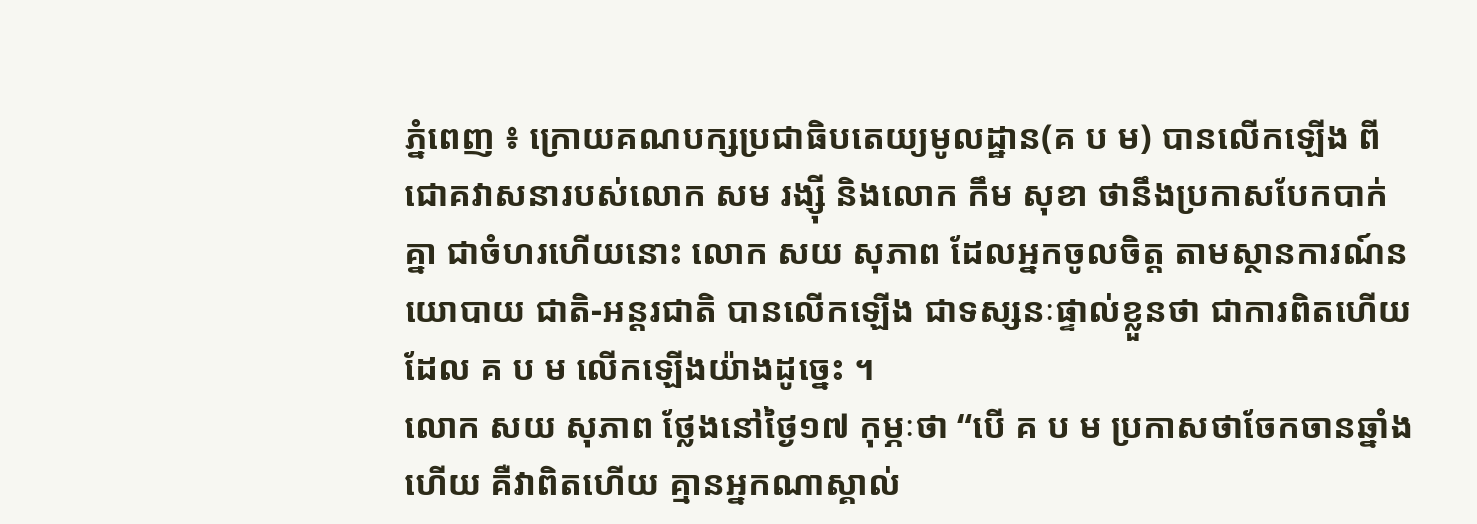ភ្នំពេញ ៖ ក្រោយគណបក្សប្រជាធិបតេយ្យមូលដ្ឋាន(គ ប ម) បានលើកឡើង ពីជោគវាសនារបស់លោក សម រង្ស៊ី និងលោក កឹម សុខា ថានឹងប្រកាសបែកបាក់គ្នា ជាចំហរហើយនោះ លោក សយ សុភាព ដែលអ្នកចូលចិត្ត តាមស្ថានការណ៍នយោបាយ ជាតិ-អន្តរជាតិ បានលើកឡើង ជាទស្សនៈផ្ទាល់ខ្លួនថា ជាការពិតហើយដែល គ ប ម លើកឡើងយ៉ាងដូច្នេះ ។
លោក សយ សុភាព ថ្លែងនៅថ្ងៃ១៧ កុម្ភៈថា “បើ គ ប ម ប្រកាសថាចែកចានឆ្នាំងហើយ គឺវាពិតហើយ គ្មានអ្នកណាស្គាល់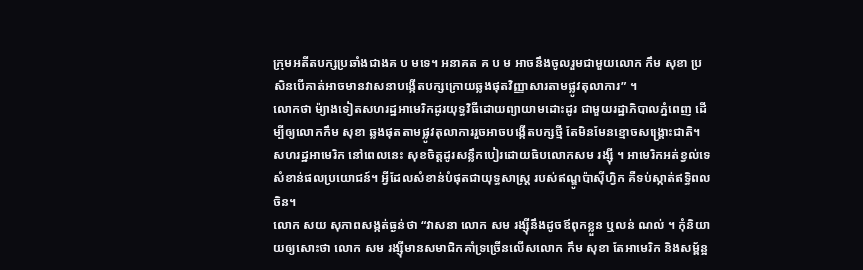ក្រុមអតីតបក្សប្រឆាំងជាងគ ប មទេ។ អនាគត គ ប ម អាចនឹងចូលរួមជាមួយលោក កឹម សុខា ប្រសិនបើគាត់អាចមានវាសនាបង្កើតបក្សក្រោយឆ្លងផុតវិញ្ញាសារតាមផ្លូវតុលាការ” ។
លោកថា ម៉្យាងទៀតសហរដ្ឋអាមេរិកដូរយុទ្ធវិធីដោយព្យាយាមដោះដូរ ជាមួយរដ្ឋាភិបាលភ្នំពេញ ដើម្បីឲ្យលោកកឹម សុខា ឆ្លងផុតតាមផ្លូវតុលាការរួចអាចបង្កើតបក្សថ្មី តែមិនមែនខ្មោចសង្រ្គោះជាតិ។ សហរដ្ឋអាមេរិក នៅពេលនេះ សុខចិត្តដូរសន្លឹកបៀរដោយធិបលោកសម រង្ស៊ី ។ អាមេរិកអត់ខ្វល់ទេសំខាន់ផលប្រយោជន៍។ អ្វីដែលសំខាន់បំផុតជាយុទ្ធសាស្រ្ត របស់ឥណ្ឌូប៉ាស៊ីហ្វិក គឺទប់ស្កាត់ឥទ្ធិពលចិន។
លោក សយ សុភាពសង្កត់ធ្ងន់ថា “វាសនា លោក សម រង្ស៊ីនឹងដូចឪពុកខ្លួន ឬលន់ ណល់ ។ កុំនិយាយឲ្យសោះថា លោក សម រង្ស៊ីមានសមាជិកគាំទ្រច្រើនលើសលោក កឹម សុខា តែអាមេរិក និងសម្ព័ន្អ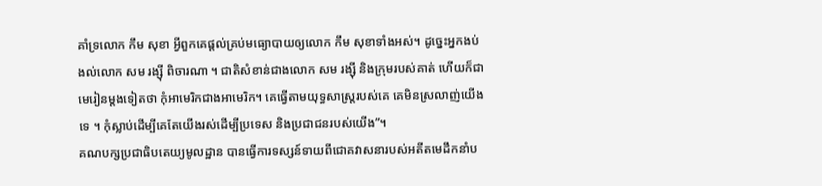គាំទ្រលោក កឹម សុខា អ្វីពួកគេផ្តល់គ្រប់មធ្យោបាយឲ្យលោក កឹម សុខាទាំងអស់។ ដូច្នេះអ្នកងប់ងល់លោក សម រង្ស៊ី ពិចារណា ។ ជាតិសំខាន់ជាងលោក សម រង្ស៊ី និងក្រុមរបស់គាត់ ហើយក៏ជាមេរៀនម្តងទៀតថា កុំអាមេរិកជាងអាមេរិក។ គេធ្វើតាមយុទ្ធសាស្ត្ររបស់គេ គេមិនស្រលាញ់យើងទេ ។ កុំស្លាប់ដើម្បីគេតែយើងរស់ដើម្បីប្រទេស និងប្រជាជនរបស់យើង”។
គណបក្សប្រជាធិបតេយ្យមូលដ្ឋាន បានធ្វើការទស្សន៍ទាយពីជោគវាសនារបស់អតីតមេដឹកនាំប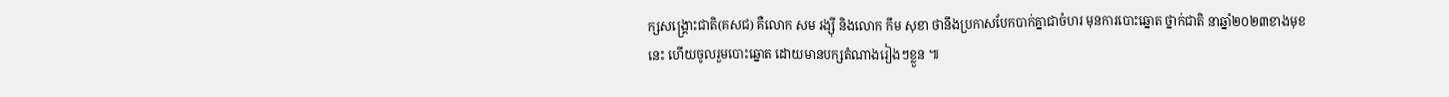ក្សសង្គ្រោះជាតិ(គសជ) គឺលោក សម រង្ស៊ី និងលោក កឹម សុខា ថានឹងប្រកាសបែកបាក់គ្នាជាចំហរ មុនការបោះឆ្នោត ថ្នាក់ជាតិ នាឆ្នាំ២០២៣ខាងមុខនេះ ហើយចូលរួមបោះឆ្នោត ដោយមានបក្សតំណាងរៀងៗខ្លួន ៕